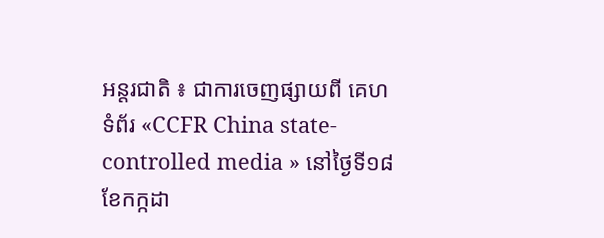អន្តរជាតិ ៖ ជាការចេញផ្សាយពី គេហទំព័រ «CCFR China state-controlled media » នៅថ្ងៃទី១៨ ខែកក្កដា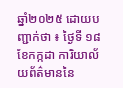ឆ្នាំ២០២៥ ដោយបញ្ជាក់ថា ៖ ថ្ងៃទី ១៨ ខែកក្កដា ការិយាល័យព័ត៌មាននៃ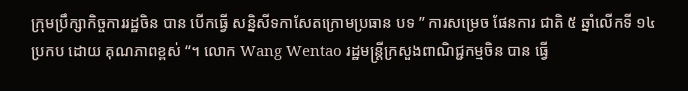ក្រុមប្រឹក្សាកិច្ចការរដ្ឋចិន បាន បើកធ្វើ សន្និសីទកាសែតក្រោមប្រធាន បទ ” ការសម្រេច ផែនការ ជាតិ ៥ ឆ្នាំលើកទី ១៤ ប្រកប ដោយ គុណភាពខ្ពស់ “។ លោក Wang Wentao រដ្ឋមន្ត្រីក្រសួងពាណិជ្ជកម្មចិន បាន ធ្វើ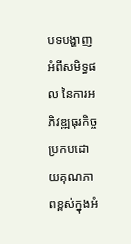បទបង្ហាញអំពីសមិទ្ធផល នៃការអភិវឌ្ឍធុរកិច្ច ប្រកបដោយគុណភាពខ្ពស់ក្នុងអំ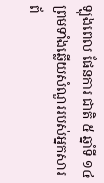ឡុងពេល ផែនការ ជាតិ ៥ ឆ្នាំទី ១៤ ព្រមទាំងឆ្លើយសំណួររបស់អ្នកសារព័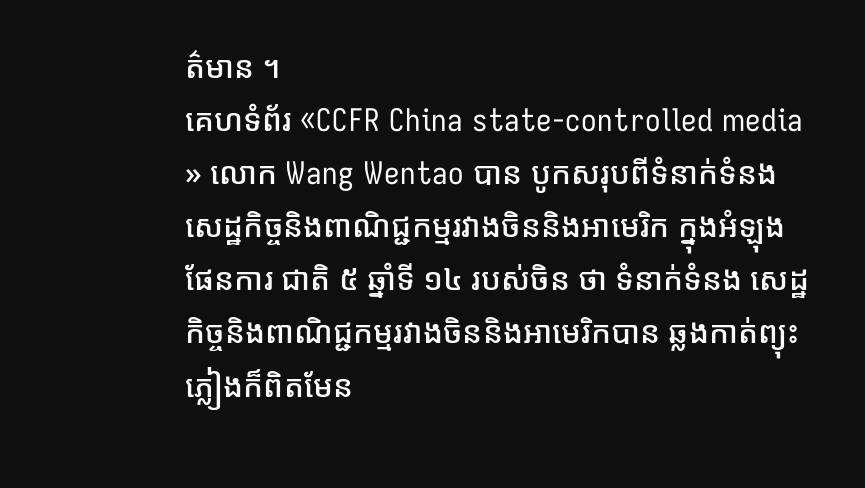ត៌មាន ។
គេហទំព័រ «CCFR China state-controlled media » លោក Wang Wentao បាន បូកសរុបពីទំនាក់ទំនង សេដ្ឋកិច្ចនិងពាណិជ្ជកម្មរវាងចិននិងអាមេរិក ក្នុងអំឡុង ផែនការ ជាតិ ៥ ឆ្នាំទី ១៤ របស់ចិន ថា ទំនាក់ទំនង សេដ្ឋកិច្ចនិងពាណិជ្ជកម្មរវាងចិននិងអាមេរិកបាន ឆ្លងកាត់ព្យុះភ្លៀងក៏ពិតមែន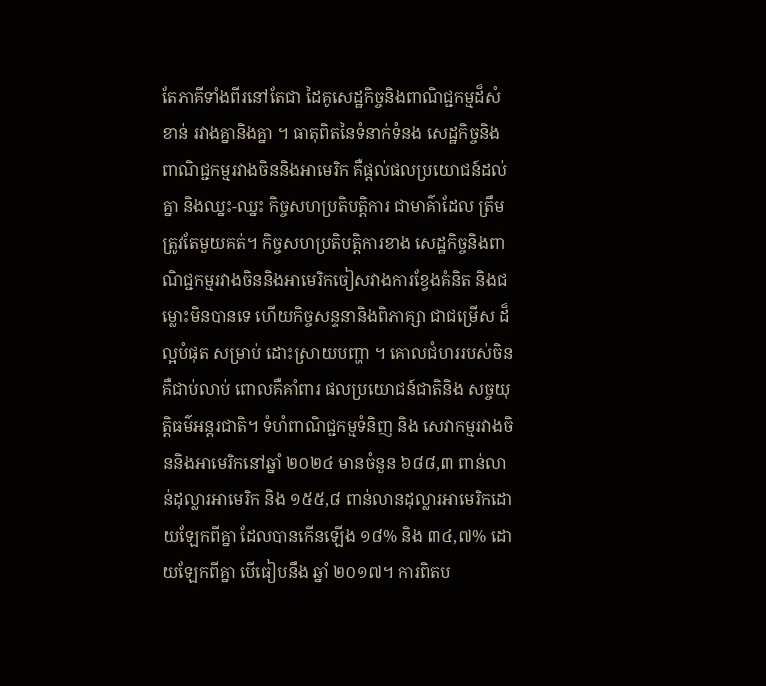តែភាគីទាំងពីរនៅតែជា ដៃគូសេដ្ឋកិច្ចនិងពាណិជ្ជកម្មដ៏សំខាន់ រវាងគ្នានិងគ្នា ។ ធាតុពិតនៃទំនាក់ទំនង សេដ្ឋកិច្ចនិងពាណិជ្ជកម្មរវាងចិននិងអាមេរិក គឺផ្តល់ផលប្រយោជន៍ដល់គ្នា និងឈ្នះ-ឈ្នះ កិច្ចសហប្រតិបត្តិការ ជាមាគ៌ាដែល ត្រឹមត្រូវតែមួយគត់។ កិច្ចសហប្រតិបត្តិការខាង សេដ្ឋកិច្ចនិងពាណិជ្ជកម្មរវាងចិននិងអាមេរិកចៀសវាងការខ្វែងគំនិត និងជម្លោះមិនបានទេ ហើយកិច្ចសន្ទនានិងពិភាគ្សា ជាជម្រើស ដ៏ល្អបំផុត សម្រាប់ ដោះស្រាយបញ្ហា ។ គោលជំហររបស់ចិនគឺជាប់លាប់ ពោលគឺគាំពារ ផលប្រយោជន៍ជាតិនិង សច្ចយុត្តិធម៌អន្តរជាតិ។ ទំហំពាណិជ្ជកម្មទំនិញ និង សេវាកម្មរវាងចិននិងអាមេរិកនៅឆ្នាំ ២០២៤ មានចំនួន ៦៨៨,៣ ពាន់លាន់ដុល្លារអាមេរិក និង ១៥៥,៨ ពាន់លានដុល្លារអាមេរិកដោយឡែកពីគ្នា ដែលបានកើនឡើង ១៨% និង ៣៤,៧% ដោយឡែកពីគ្នា បើធៀបនឹង ឆ្នាំ ២០១៧។ ការពិតប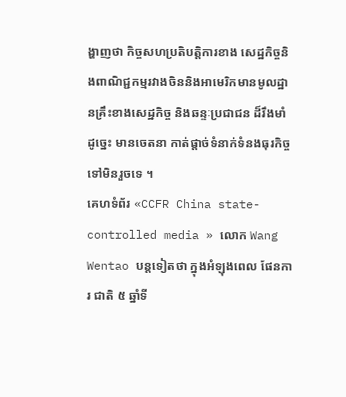ង្ហាញថា កិច្ចសហប្រតិបត្តិការខាង សេដ្ឋកិច្ចនិងពាណិជ្ជកម្មរវាងចិននិងអាមេរិកមានមូលដ្ឋានគ្រឹះខាងសេដ្ឋកិច្ច និងឆន្ទៈប្រជាជន ដ៏រឹងមាំ ដូច្នេះ មានចេតនា កាត់ផ្តាច់ទំនាក់ទំនងធុរកិច្ច ទៅមិនរួចទេ ។
គេហទំព័រ «CCFR China state-controlled media » លោក Wang Wentao បន្តទៀតថា ក្នុងអំឡុងពេល ផែនការ ជាតិ ៥ ឆ្នាំទី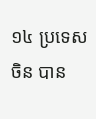១៤ ប្រទេសចិន បាន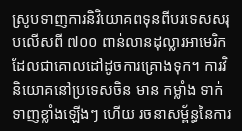ស្រូបទាញការនិវិយោគពទុនពីបរទេសសរុបលើសពី ៧០០ ពាន់លានដុល្លារអាមេរិក ដែលជាគោលដៅដូចការគ្រោងទុក។ ការវិនិយោគនៅប្រទេសចិន មាន កម្លាំង ទាក់ទាញខ្លាំងឡើងៗ ហើយ រចនាសម្ព័ន្ធនៃការ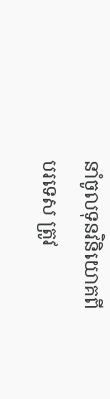នាំចូលទុនវិនិយោគពីបរទេស ត្រូវ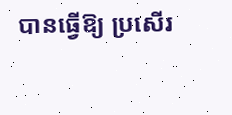បានធ្វើឱ្យ ប្រសើរ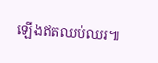ឡើងឥតឈប់ឈរ៕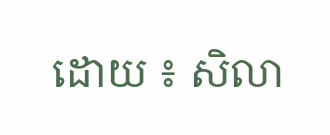ដោយ ៖ សិលា